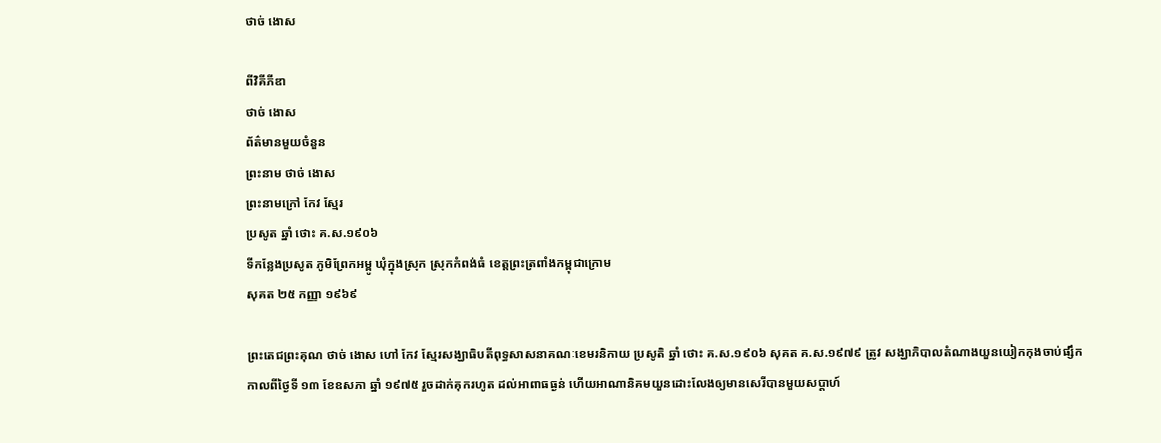ថាច់ ងោស

ពីវិគីភីឌា
ថាច់ ងោស
ព័ត៌មានមួយចំនួន
ព្រះនាម ថាច់ ងោស
ព្រះនាមក្រៅ កែវ ស្មែរ
ប្រសូត ឆ្នាំ ថោះ គ.ស.១៩០៦
ទីកន្លែងប្រសូត ភូមិព្រែកអម្ពូ ឃុំក្នុងស្រុក ស្រុកកំពង់ធំ ខេត្តព្រះត្រពាំងកម្ពុជាក្រោម
សុគត ២៥ កញ្ញា ១៩៦៩

ព្រះតេជព្រះគុណ ថាច់ ងោស ហៅ កែវ ស្មែរសង្ឃាធិបតីពុទ្ធសាសនាគណៈខេមរនិកាយ ប្រសូតិ ឆ្នាំ ថោះ គ.ស.១៩០៦ សុគត គ.ស.១៩៧៩ ត្រូវ សង្ឃាភិបាលតំណាងយួនយៀកកុងចាប់ផ្សឹកកាលពីថ្ងៃទី ១៣ ខែឧសភា ឆ្នាំ ១៩៧៥ រួចដាក់គុករហូត ដល់អាពាធធ្ងន់ ហើយអាណានិគមយួនដោះលែងឲ្យមានសេរីបានមួយសប្តាហ៍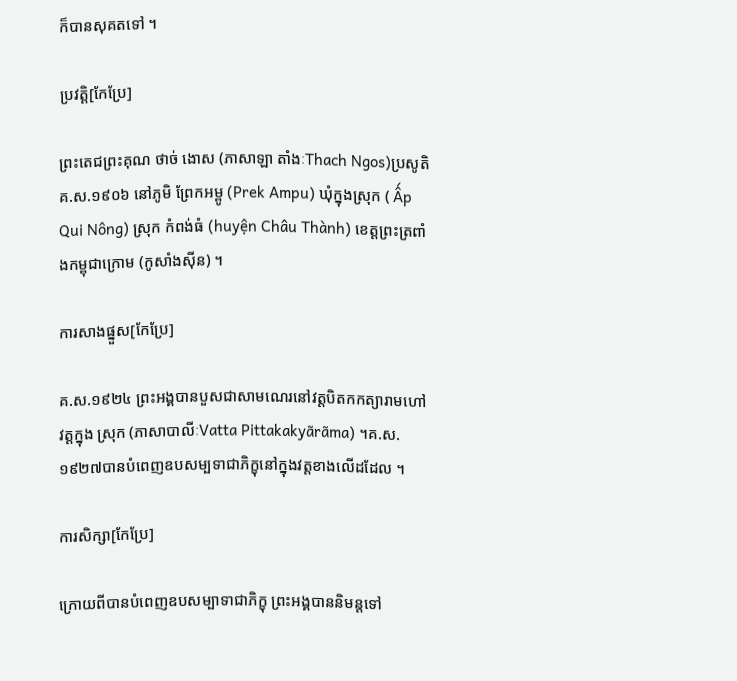ក៏បានសុគតទៅ ។

ប្រវត្តិ[កែប្រែ]

ព្រះតេជព្រះគុណ ថាច់ ងោស (ភាសាឡា តាំងៈThach Ngos)ប្រសូតិ គ.ស.១៩០៦ នៅភូមិ ព្រែកអម្ពូ (Prek Ampu) ឃុំក្នុងស្រុក ( Ấp Qui Nông) ស្រុក កំពង់ធំ (huyện Châu Thành) ខេត្តព្រះត្រពាំងកម្ពុជាក្រោម (កូសាំងស៊ីន) ។

ការសាងផ្នួស[កែប្រែ]

គ.ស.១៩២៤ ព្រះអង្គបានបួសជាសាមណេរនៅវត្តបិតកកត្យារាមហៅ វត្តក្នុង ស្រុក (ភាសាបាលីៈVatta Pittakakyãrãma) ។គ.ស.១៩២៧បានបំពេញឧបសម្បទាជាភិក្ខុនៅក្នុងវត្តខាងលើដដែល ។

ការសិក្សា[កែប្រែ]

ក្រោយពីបានបំពេញឧបសម្បាទាជាភិក្ខុ ព្រះអង្គបាននិមន្តទៅ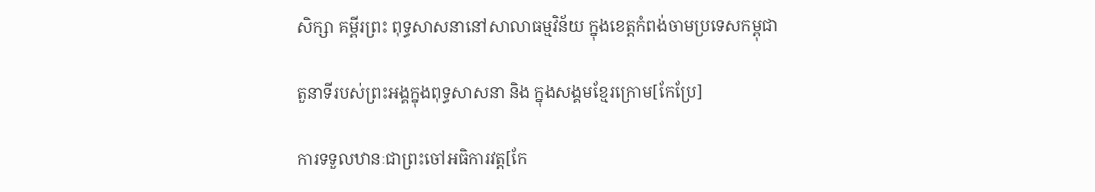សិក្សា គម្ពីរព្រះ ពុទ្ធសាសនានៅសាលាធម្មវិន័យ ក្នុងខេត្តកំពង់ចាមប្រទេសកម្ពុជា

តួនាទីរបស់ព្រះអង្គក្នុងពុទ្ធសាសនា និង ក្នុងសង្គមខ្មែរក្រោម[កែប្រែ]

ការទទួលឋានៈជាព្រះចៅអធិការវត្ត[កែ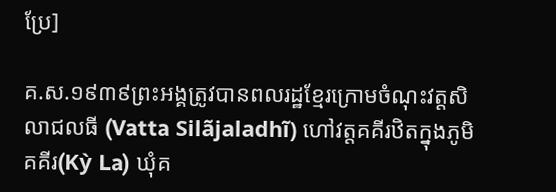ប្រែ]

គ.ស.១៩៣៩ព្រះអង្គត្រូវបានពលរដ្ឋខ្មែរក្រោមចំណុះវត្តសិលាជលធី (Vatta Silãjaladhĩ) ហៅវត្តគគីរឋិតក្នុងភូមិគគីរ(Kỳ La) ឃុំគ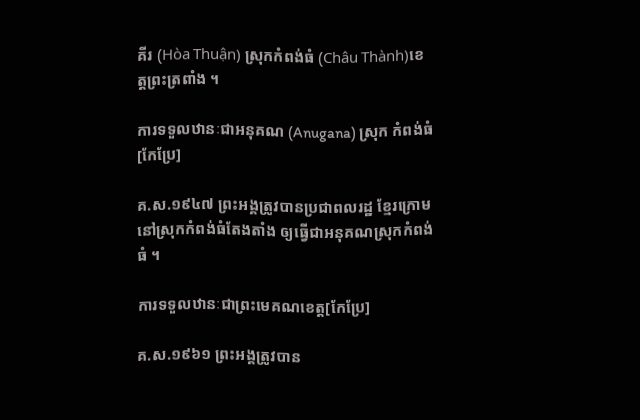គីរ (Hòa Thuận) ស្រុកកំពង់ធំ (Châu Thành)ខេត្តព្រះត្រពាំង ។

ការទទួលឋានៈជាអនុគណ (Anugana) ស្រុក កំពង់ធំ[កែប្រែ]

គ.ស.១៩៤៧ ព្រះអង្គត្រូវបានប្រជាពលរដ្ឋ ខ្មែរក្រោមនៅស្រុកកំពង់ធំតែងតាំង ឲ្យធ្វើជាអនុគណស្រុកកំពង់ធំ ។

ការទទួលឋានៈជាព្រះមេគណខេត្ត[កែប្រែ]

គ.ស.១៩៦១ ព្រះអង្គត្រូវបាន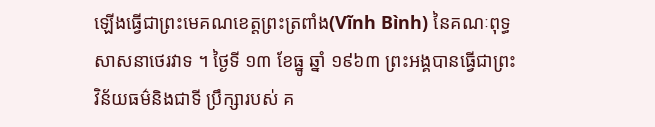ឡើងធ្វើជាព្រះមេគណខេត្តព្រះត្រពាំង(Vĩnh Bình) នៃគណៈពុទ្ធសាសនាថេរវាទ ។ ថ្ងៃទី ១៣ ខែធ្នូ ឆ្នាំ ១៩៦៣ ព្រះអង្គបានធ្វើជាព្រះវិន័យធម៌និងជាទី ប្រឹក្សារបស់ គ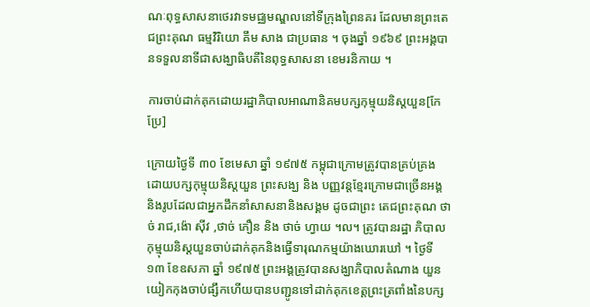ណៈពុទ្ធសាសនាថេរវាទមជ្ឈមណ្ឌលនៅទីក្រុងព្រៃនគរ ដែលមានព្រះតេជព្រះគុណ ធម្មវិរិយោ គឹម សាង ជាប្រធាន ។ ចុងឆ្នាំ ១៩៦៩ ព្រះអង្គបានទទួលនាទីជាសង្ឃាធិបតីនៃពុទ្ធសាសនា ខេមរនិកាយ ។

ការចាប់ដាក់គុកដោយរដ្ឋាភិបាលអាណានិគមបក្សកុម្មុយនិស្តយួន[កែប្រែ]

ក្រោយថ្ងៃទី ៣០ ខែមេសា ឆ្នាំ ១៩៧៥ កម្ពុជាក្រោមត្រូវបានគ្រប់គ្រង ដោយបក្សកុម្មុយនិស្តយួន ព្រះសង្ឃ និង បញ្ញវន្តខ្មែរក្រោមជាច្រើនអង្គ និងរូបដែលជាអ្នកដឹកនាំសាសនានិងសង្គម ដូចជាព្រះ តេជព្រះគុណ ថាច់ រាជ,ង៉ោ ស៊ីវ ,ថាច់ ភឿន និង ថាច់ ហ្វាយ ។ល។ ត្រូវបានរដ្ឋា ភិបាលកុម្មុយនិស្តយួនចាប់ដាក់គុកនិងធ្វើទារុណកម្មយ៉ាងឃោរឃៅ ។ ថ្ងៃទី ១៣ ខែឧសភា ឆ្នាំ ១៩៧៥ ព្រះអង្គត្រូវបានសង្ឃាភិបាលតំណាង យួនយៀកកុងចាប់ផ្សឹកហើយបានបញ្ជូនទៅដាក់គុកខេត្តព្រះត្រពាំងនៃបក្ស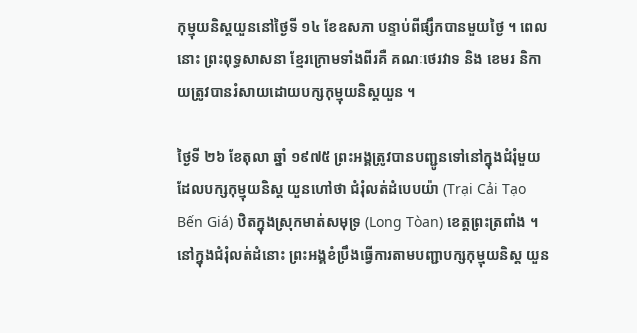កុម្មុយនិស្តយួននៅថ្ងៃទី ១៤ ខែឧសភា បន្ទាប់ពីផ្សឹកបានមួយថ្ងៃ ។ ពេលនោះ ព្រះពុទ្ធសាសនា ខ្មែរក្រោមទាំងពីរគឺ គណៈថេរវាទ និង ខេមរ និកាយត្រូវបានរំសាយដោយបក្សកុម្មុយនិស្តយួន ។

ថ្ងៃទី ២៦ ខែតុលា ឆ្នាំ ១៩៧៥ ព្រះអង្គត្រូវបានបញ្ជូនទៅនៅក្នុងជំរុំមួយ ដែលបក្សកុម្មុយនិស្ត យួនហៅថា ជំរុំលត់ដំបេបយ៉ា (Trại Cải Tạo Bến Giá) ឋិតក្នុងស្រុកមាត់សមុទ្រ (Long Tòan) ខេត្តព្រះត្រពាំង ។ នៅក្នុងជំរុំលត់ដំនោះ ព្រះអង្គខំប្រឹងធ្វើការតាមបញ្ជាបក្សកុម្មុយនិស្ត យួន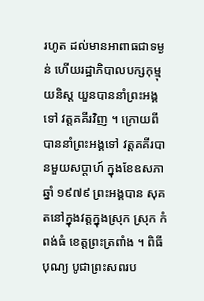រហូត ដល់មានអាពាធជាទម្ងន់ ហើយរដ្ឋាភិបាលបក្សកុម្មុយនិស្ត យួនបាននាំព្រះអង្គទៅ វត្តគគីរវិញ ។ ក្រោយពីបាននាំព្រះអង្គទៅ វត្តគគីរបានមួយសប្តាហ៍ ក្នុងខែឧសភា ឆ្នាំ ១៩៧៩ ព្រះអង្គបាន សុគតនៅក្នុងវត្តក្នុងស្រុក ស្រុក កំពង់ធំ ខេត្តព្រះត្រពាំង ។ ពិធីបុណ្យ បូជាព្រះសពរប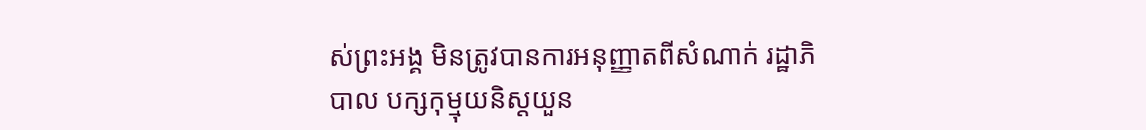ស់ព្រះអង្គ មិនត្រូវបានការអនុញ្ញាតពីសំណាក់ រដ្ឋាភិបាល បក្សកុម្មុយនិស្តយួន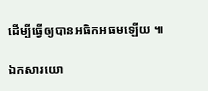ដើម្បីធ្វើឲ្យបានអធិកអធមឡើយ ៕

ឯកសារយោ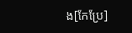ង[កែប្រែ]